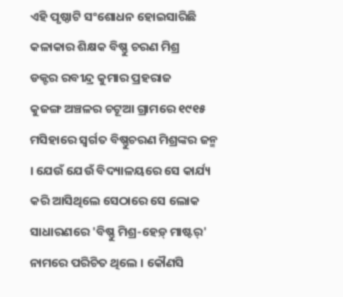ଏହି ପୃଷ୍ଠାଟି ସଂଶୋଧନ ହୋଇସାରିଛି
କଳାକାର ଶିକ୍ଷକ ବିଷ୍ଣୁ ଚରଣ ମିଶ୍ର
ଡକ୍ଟର ରବୀନ୍ଦ୍ର କୁମାର ପ୍ରହରାଜ
କୁଜଙ୍ଗ ଅଞ୍ଚଳର ଚଟୂଆ ଗ୍ରାମରେ ୧୯୧୫ ମସିହାରେ ସ୍ୱର୍ଗତ ବିଷ୍ଣୁଚରଣ ମିଶ୍ରଙ୍କର ଜନ୍ମ । ଯେଉଁ ଯେଉଁ ବିଦ୍ୟାଳୟରେ ସେ କାର୍ଯ୍ୟ କରି ଆସିଥିଲେ ସେଠାରେ ସେ ଲୋକ ସାଧାରଣରେ 'ବିଷ୍ଣୁ ମିଶ୍ର-ହେଡ଼୍ ମାଷ୍ଟର୍' ନାମରେ ପରିଚିତ ଥିଲେ । କୌଣସି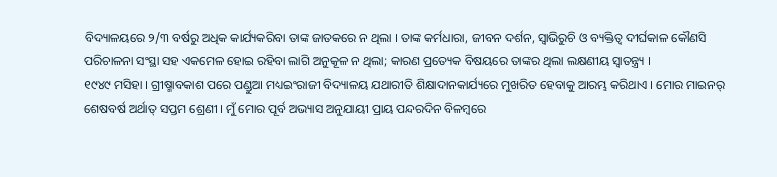ବିଦ୍ୟାଳୟରେ ୨/୩ ବର୍ଷରୁ ଅଧିକ କାର୍ଯ୍ୟକରିବା ତାଙ୍କ ଜାତକରେ ନ ଥିଲା । ତାଙ୍କ କର୍ମଧାରା, ଜୀବନ ଦର୍ଶନ, ସ୍ୱାଭିରୁଚି ଓ ବ୍ୟକ୍ତିତ୍ୱ ଦୀର୍ଘକାଳ କୌଣସି ପରିଚାଳନା ସଂସ୍ଥା ସହ ଏକମେଳ ହୋଇ ରହିବା ଲାଗି ଅନୁକୂଳ ନ ଥିଲା; କାରଣ ପ୍ରତ୍ୟେକ ବିଷୟରେ ତାଙ୍କର ଥିଲା ଲକ୍ଷଣୀୟ ସ୍ୱାତନ୍ତ୍ର୍ୟ ।
୧୯୪୯ ମସିହା । ଗ୍ରୀଷ୍ମାବକାଶ ପରେ ପଣ୍ଡୁଆ ମଧ୍ୟଇଂରାଜୀ ବିଦ୍ୟାଳୟ ଯଥାରୀତି ଶିକ୍ଷାଦାନକାର୍ଯ୍ୟରେ ମୁଖରିତ ହେବାକୁ ଆରମ୍ଭ କରିଥାଏ । ମୋର ମାଇନର୍ ଶେଷବର୍ଷ ଅର୍ଥାତ୍ ସପ୍ତମ ଶ୍ରେଣୀ । ମୁଁ ମୋର ପୂର୍ବ ଅଭ୍ୟାସ ଅନୁଯାୟୀ ପ୍ରାୟ ପନ୍ଦରଦିନ ବିଳମ୍ବରେ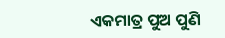ଏକମାତ୍ର ପୁଅ ପୁଣି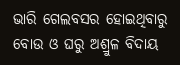ଭାରି ଗେଲବସର ହୋଇଥିବାରୁ ବୋଉ ଓ ଘରୁ ଅଶ୍ରୁଳ ବିଦାୟ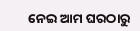ନେଇ ଆମ ଘରଠାରୁ